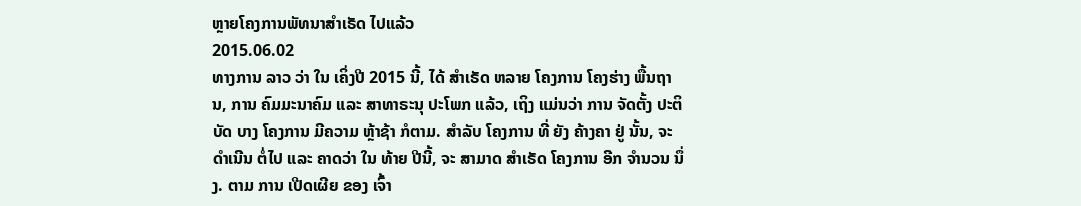ຫຼາຍໂຄງການພັທນາສໍາເຣັດ ໄປແລ້ວ
2015.06.02
ທາງການ ລາວ ວ່າ ໃນ ເຄິ່ງປີ 2015 ນີ້, ໄດ້ ສໍາເຣັດ ຫລາຍ ໂຄງການ ໂຄງຮ່າງ ພື້ນຖານ, ການ ຄົມມະນາຄົມ ແລະ ສາທາຣະນຸ ປະໂພກ ແລ້ວ, ເຖິງ ແມ່ນວ່າ ການ ຈັດຕັ້ງ ປະຕິບັດ ບາງ ໂຄງການ ມີຄວາມ ຫຼ້າຊ້າ ກໍຕາມ. ສໍາລັບ ໂຄງການ ທີ່ ຍັງ ຄ້າງຄາ ຢູ່ ນັ້ນ, ຈະ ດໍາເນີນ ຕໍ່ໄປ ແລະ ຄາດວ່າ ໃນ ທ້າຍ ປີນີ້, ຈະ ສາມາດ ສໍາເຣັດ ໂຄງການ ອີກ ຈໍານວນ ນຶ່ງ. ຕາມ ການ ເປີດເຜີຍ ຂອງ ເຈົ້າ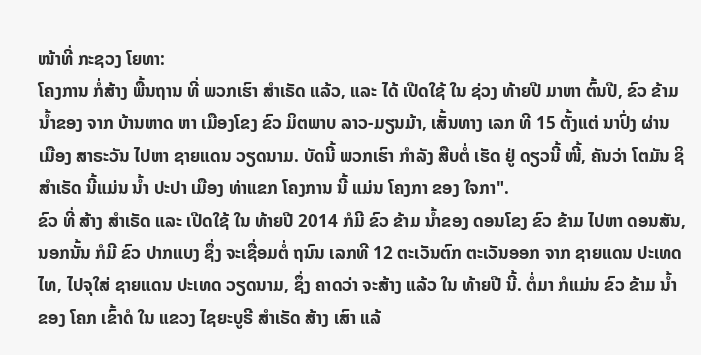ໜ້າທີ່ ກະຊວງ ໂຍທາ:
ໂຄງການ ກໍ່ສ້າງ ພື້ນຖານ ທີ່ ພວກເຮົາ ສໍາເຣັດ ແລ້ວ, ແລະ ໄດ້ ເປີດໃຊ້ ໃນ ຊ່ວງ ທ້າຍປີ ມາຫາ ຕົ້ນປີ, ຂົວ ຂ້າມ ນໍ້າຂອງ ຈາກ ບ້ານຫາດ ຫາ ເມືອງໂຂງ ຂົວ ມິຕພາບ ລາວ-ມຽນມ້າ, ເສັ້ນທາງ ເລກ ທີ 15 ຕັ້ງແຕ່ ນາປົ່ງ ຜ່ານ ເມືອງ ສາຣະວັນ ໄປຫາ ຊາຍແດນ ວຽດນາມ. ບັດນີ້ ພວກເຮົາ ກໍາລັງ ສືບຕໍ່ ເຮັດ ຢູ່ ດຽວນີ້ ໜີ້, ຄັນວ່າ ໂຕມັນ ຊິ ສໍາເຣັດ ນີ້ແມ່ນ ນໍ້າ ປະປາ ເມືອງ ທ່າແຂກ ໂຄງການ ນີ້ ແມ່ນ ໂຄງກາ ຂອງ ໃຈກາ".
ຂົວ ທີ່ ສ້າງ ສໍາເຣັດ ແລະ ເປີດໃຊ້ ໃນ ທ້າຍປີ 2014 ກໍມີ ຂົວ ຂ້າມ ນໍ້າຂອງ ດອນໂຂງ ຂົວ ຂ້າມ ໄປຫາ ດອນສັນ, ນອກນັ້ນ ກໍມີ ຂົວ ປາກແບງ ຊຶ່ງ ຈະເຊື່ອມຕໍ່ ຖນົນ ເລກທີ 12 ຕະເວັນຕົກ ຕະເວັນອອກ ຈາກ ຊາຍແດນ ປະເທດ ໄທ, ໄປຈຸໃສ່ ຊາຍແດນ ປະເທດ ວຽດນາມ, ຊຶ່ງ ຄາດວ່າ ຈະສ້າງ ແລ້ວ ໃນ ທ້າຍປີ ນີ້. ຕໍ່ມາ ກໍແມ່ນ ຂົວ ຂ້າມ ນໍ້າຂອງ ໂຄກ ເຂົ້າດໍ ໃນ ແຂວງ ໄຊຍະບູຣີ ສໍາເຣັດ ສ້າງ ເສົາ ແລ້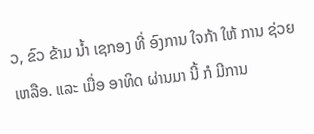ວ, ຂົວ ຂ້າມ ນໍ້າ ເຊກອງ ທີ່ ອົງການ ໃຈກ້າ ໃຫ້ ການ ຊ່ວຍເຫລືອ. ແລະ ເມື່ອ ອາທິດ ຜ່ານມາ ນີ້ ກໍ ມີການ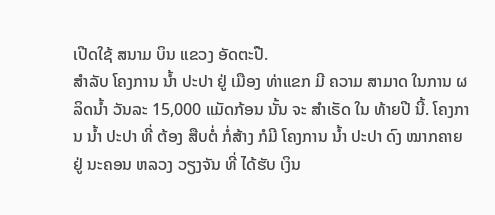ເປີດໃຊ້ ສນາມ ບິນ ແຂວງ ອັດຕະປື.
ສໍາລັບ ໂຄງການ ນໍ້າ ປະປາ ຢູ່ ເມືອງ ທ່າແຂກ ມີ ຄວາມ ສາມາດ ໃນການ ຜລິດນໍ້າ ວັນລະ 15,000 ແມັດກ້ອນ ນັ້ນ ຈະ ສໍາເຣັດ ໃນ ທ້າຍປີ ນີ້. ໂຄງການ ນໍ້າ ປະປາ ທີ່ ຕ້ອງ ສືບຕໍ່ ກໍ່ສ້າງ ກໍມີ ໂຄງການ ນໍ້າ ປະປາ ດົງ ໝາກຄາຍ ຢູ່ ນະຄອນ ຫລວງ ວຽງຈັນ ທີ່ ໄດ້ຮັບ ເງິນ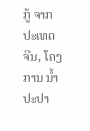ກູ້ ຈາກ ປະເທດ ຈີນ, ໂຄງການ ນໍ້າ ປະປາ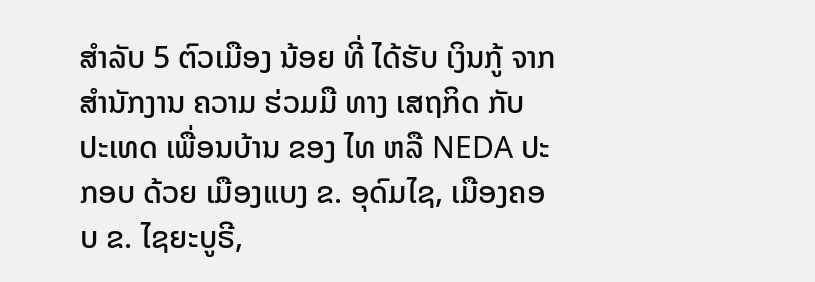ສໍາລັບ 5 ຕົວເມືອງ ນ້ອຍ ທີ່ ໄດ້ຮັບ ເງິນກູ້ ຈາກ ສໍານັກງານ ຄວາມ ຮ່ວມມື ທາງ ເສຖກິດ ກັບ ປະເທດ ເພື່ອນບ້ານ ຂອງ ໄທ ຫລື NEDA ປະກອບ ດ້ວຍ ເມືອງແບງ ຂ. ອຸດົມໄຊ, ເມືອງຄອບ ຂ. ໄຊຍະບູຣີ,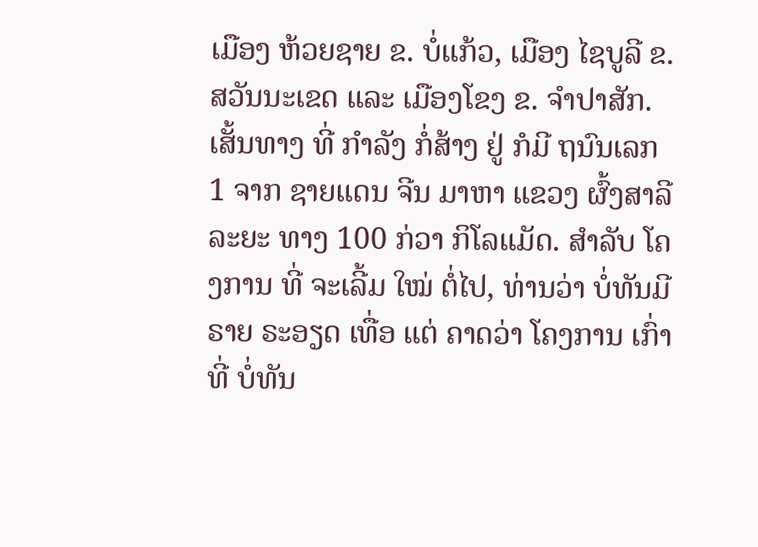ເມືອງ ຫ້ວຍຊາຍ ຂ. ບໍ່ແກ້ວ, ເມືອງ ໄຊບູລີ ຂ. ສວັນນະເຂດ ແລະ ເມືອງໂຂງ ຂ. ຈໍາປາສັກ.
ເສັ້ນທາງ ທີ່ ກໍາລັງ ກໍ່ສ້າງ ຢູ່ ກໍມີ ຖນົນເລກ 1 ຈາກ ຊາຍແດນ ຈີນ ມາຫາ ແຂວງ ຜົ້ງສາລີ ລະຍະ ທາງ 100 ກ່ວາ ກິໂລແມັດ. ສໍາລັບ ໂຄງການ ທີ່ ຈະເລີ້ມ ໃໝ່ ຕໍ່ໄປ, ທ່ານວ່າ ບໍ່ທັນມີ ຣາຍ ຣະອຽດ ເທື່ອ ແຕ່ ຄາດວ່າ ໂຄງການ ເກົ່າ ທີ່ ບໍ່ທັນ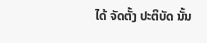ໄດ້ ຈັດຕັ້ງ ປະຕິບັດ ນັ້ນ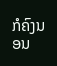ກໍຄົງນອນ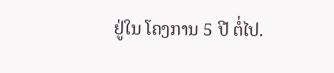ຢູ່ໃນ ໂຄງການ 5 ປີ ຕໍ່ໄປ.